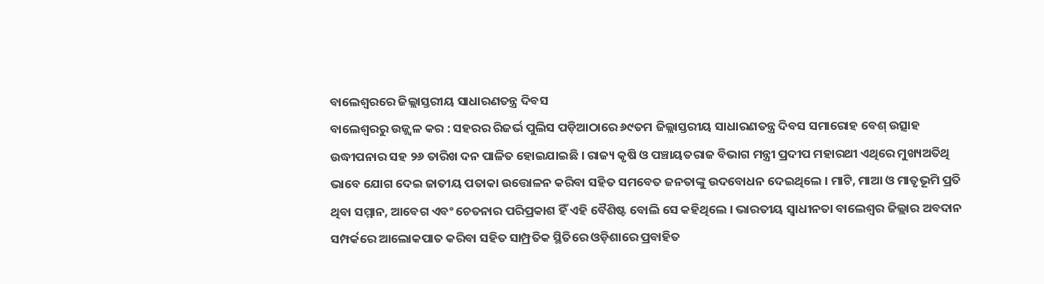ବାଲେଶ୍ୱରରେ ଜିଲ୍ଲାସ୍ତରୀୟ ସାଧାରଣତନ୍ତ୍ର ଦିବସ
ବାଲେଶ୍ୱରରୁ ଉଜ୍ଜ୍ୱଳ କର : ସହରର ରିଜର୍ଭ ପୁଲିସ ପଡ଼ିଆଠାରେ ୬୯ତମ ଜିଲ୍ଲାସ୍ତରୀୟ ସାଧାରଣତନ୍ତ୍ର ଦିବସ ସମାରୋହ ବେଶ୍ ଉତ୍ସାହ ଉଦ୍ଧୀପନାର ସହ ୨୬ ତାରିଖ ଦନ ପାଳିତ ହୋଇଯାଇଛି । ରାଜ୍ୟ କୃଷି ଓ ପଞ୍ଚାୟତରାଜ ବିଭାଗ ମନ୍ତ୍ରୀ ପ୍ରଦୀପ ମହାରଥୀ ଏଥିରେ ମୁଖ୍ୟଅତିଥି ଭାବେ ଯୋଗ ଦେଇ ଜାତୀୟ ପତାକା ଉତ୍ତୋଳନ କରିବା ସହିତ ସମବେତ ଜନତାଙ୍କୁ ଉଦବୋଧନ ଦେଇଥିଲେ । ମାଟି, ମାଆ ଓ ମାତୃଭୂମି ପ୍ରତି ଥିବା ସମ୍ମାନ, ଆବେଗ ଏବଂ ଚେତନାର ପରିପ୍ରକାଶ ହିଁ ଏହି ବୈଶିଷ୍ଟ ବୋଲି ସେ କହିଥିଲେ । ଭାରତୀୟ ସ୍ୱାଧୀନତା ବାଲେଶ୍ୱର ଜିଲ୍ଲାର ଅବଦାନ ସମ୍ପର୍କରେ ଆଲୋକପାତ କରିବା ସହିତ ସାମ୍ପ୍ରତିକ ସ୍ଥିତିରେ ଓଡ଼ିଶାରେ ପ୍ରବାହିତ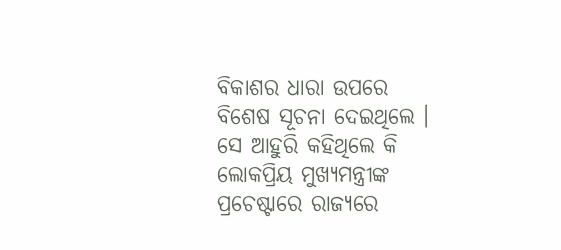ବିକାଶର ଧାରା ଉପରେ ବିଶେଷ ସୂଚନା ଦେଇଥିଲେ । ସେ ଆହୁରି କହିଥିଲେ କି ଲୋକପ୍ରିୟ ମୁଖ୍ୟମନ୍ତ୍ରୀଙ୍କ ପ୍ରଚେଷ୍ଟାରେ ରାଜ୍ୟରେ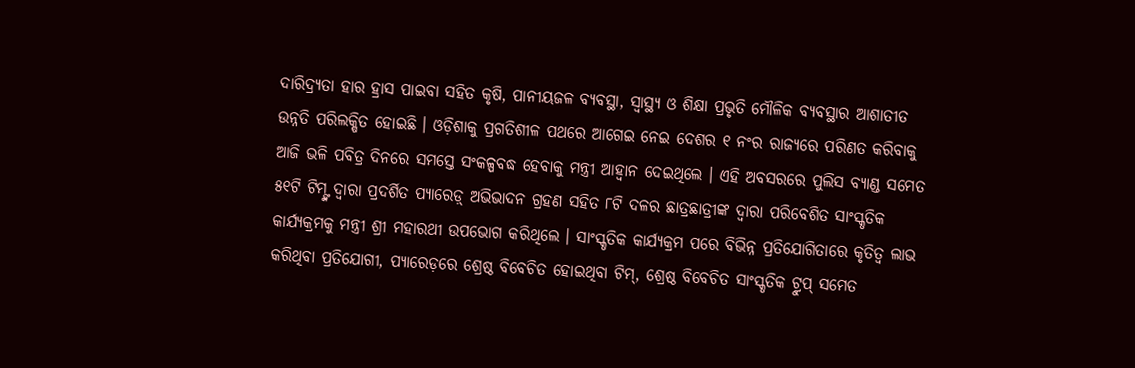ଦାରିଦ୍ର୍ୟତା ହାର ହ୍ରାସ ପାଇବା ସହିତ କୃଷି, ପାନୀୟଜଳ ବ୍ୟବସ୍ଥା, ସ୍ୱାସ୍ଥ୍ୟ ଓ ଶିକ୍ଷା ପ୍ରଭୃତି ମୌଳିକ ବ୍ୟବସ୍ଥାର ଆଶାତୀତ ଉନ୍ନତି ପରିଲକ୍ଷିତ ହୋଇଛି । ଓଡ଼ିଶାକୁ ପ୍ରଗତିଶୀଳ ପଥରେ ଆଗେଇ ନେଇ ଦେଶର ୧ ନଂର ରାଜ୍ୟରେ ପରିଣତ କରିବାକୁ ଆଜି ଭଳି ପବିତ୍ର ଦିନରେ ସମସ୍ତେ ସଂକଳ୍ପବଦ୍ଧ ହେବାକୁ ମନ୍ତ୍ରୀ ଆହ୍ୱାନ ଦେଇଥିଲେ । ଏହି ଅବସରରେ ପୁଲିସ ବ୍ୟାଣ୍ଡ ସମେତ ୫୧ଟି ଟିମ୍ଙ୍କ ଦ୍ୱାରା ପ୍ରଦର୍ଶିତ ପ୍ୟାରେଡ଼୍ ଅଭିଭାଦନ ଗ୍ରହଣ ସହିତ ୮ଟି ଦଳର ଛାତ୍ରଛାତ୍ରୀଙ୍କ ଦ୍ୱାରା ପରିବେଶିତ ସାଂସ୍କୃତିକ କାର୍ଯ୍ୟକ୍ରମକୁ ମନ୍ତ୍ରୀ ଶ୍ରୀ ମହାରଥୀ ଉପଭୋଗ କରିଥିଲେ । ସାଂସ୍କୃତିକ କାର୍ଯ୍ୟକ୍ରମ ପରେ ବିଭିନ୍ନ ପ୍ରତିଯୋଗିତାରେ କୃତିତ୍ୱ ଲାଭ କରିଥିବା ପ୍ରତିଯୋଗୀ, ପ୍ୟାରେଡ଼ରେ ଶ୍ରେଷ୍ଠ ବିବେଚିତ ହୋଇଥିବା ଟିମ୍, ଶ୍ରେଷ୍ଠ ବିବେଚିତ ସାଂସ୍କୃତିକ ଟ୍ରୁପ୍ ସମେତ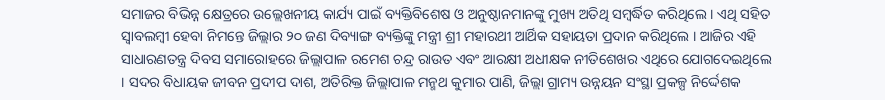ସମାଜର ବିଭିନ୍ନ କ୍ଷେତ୍ରରେ ଉଲ୍ଲେଖନୀୟ କାର୍ଯ୍ୟ ପାଇଁ ବ୍ୟକ୍ତିବିଶେଷ ଓ ଅନୁଷ୍ଠାନମାନଙ୍କୁ ମୁଖ୍ୟ ଅତିଥି ସମ୍ବର୍ଦ୍ଧିତ କରିଥିଲେ । ଏଥି ସହିତ ସ୍ୱାବଲମ୍ବୀ ହେବା ନିମନ୍ତେ ଜିଲ୍ଲାର ୨୦ ଜଣ ଦିବ୍ୟାଙ୍ଗ ବ୍ୟକ୍ତିଙ୍କୁ ମନ୍ତ୍ରୀ ଶ୍ରୀ ମହାରଥୀ ଆର୍ଥିକ ସହାୟତା ପ୍ରଦାନ କରିଥିଲେ । ଆଜିର ଏହି ସାଧାରଣତନ୍ତ୍ର ଦିବସ ସମାରୋହରେ ଜିଲ୍ଲାପାଳ ରମେଶ ଚନ୍ଦ୍ର ରାଉତ ଏବଂ ଆରକ୍ଷୀ ଅଧୀକ୍ଷକ ନୀତିଶେଖର ଏଥିରେ ଯୋଗଦେଇଥିଲେ । ସଦର ବିଧାୟକ ଜୀବନ ପ୍ରଦୀପ ଦାଶ, ଅତିରିକ୍ତ ଜିଲ୍ଲାପାଳ ମନ୍ମଥ କୁମାର ପାଣି, ଜିଲ୍ଲା ଗ୍ରାମ୍ୟ ଉନ୍ନୟନ ସଂସ୍ଥା ପ୍ରକଳ୍ପ ନିର୍ଦ୍ଦେଶକ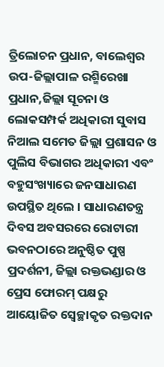ତ୍ରିଲୋଚନ ପ୍ରଧାନ, ବାଲେଶ୍ୱର ଉପ-ଜିଲ୍ଲାପାଳ ରଶ୍ମିରେଖା ପ୍ରଧାନ,ଜିଲ୍ଲା ସୂଚନା ଓ ଲୋକସମ୍ପର୍କ ଅଧିକାରୀ ସୁବାସ ନିଆଲ ସମେତ ଜିଲ୍ଲା ପ୍ରଶାସନ ଓ ପୁଲିସ ବିଭାଗର ଅଧିକାରୀ ଏବଂ ବହୁସଂଖ୍ୟାରେ ଜନସାଧାରଣ ଉପସ୍ଥିତ ଥିଲେ । ସାଧାରଣତନ୍ତ୍ର ଦିବସ ଅବସରରେ ରୋଟାରୀ ଭବନଠାରେ ଅନୁଷ୍ଠିତ ପୁଷ୍ପ ପ୍ରଦର୍ଶନୀ, ଜିଲ୍ଲା ରକ୍ତଭଣ୍ଡାର ଓ ପ୍ରେସ ଫୋରମ୍ ପକ୍ଷରୁ ଆୟୋଜିତ ସ୍ୱେଚ୍ଛାକୃତ ରକ୍ତଦାନ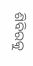ଶିବିରକୁ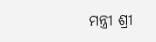ମନ୍ତ୍ରୀ ଶ୍ରୀ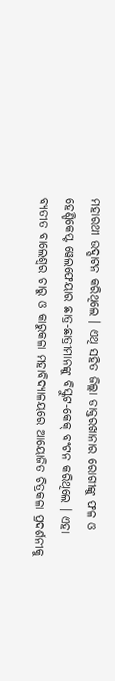ମହାରଥୀ ଉଦ୍ଘାଟନ କରିଥିଲେ । ଏଥି ସହିତ ଜିଲ୍ଲା ଡାକ୍ତରଖାନାର ରୋଗୀଙ୍କୁ ଫଳ ଓ ହେଣ୍ଡିକେପ୍ଟ ୱେଲଫେୟାର ଛାତ୍ର-ଛାତ୍ରୀମାନଙ୍କୁ ବିସ୍କୁଟ-କେକ୍ ବଂଟନ କରିଥିଲେ । ଏହା ବ୍ୟତୀତ ବାଲେଶ୍ୱର ଚାରୁ ଓ କାରୁକଳା ମହାବିଦ୍ୟାଳୟରେ ଆୟୋଜିତ ଚିତ୍ରକଳା ପ୍ରଦର୍ଶନୀକୁ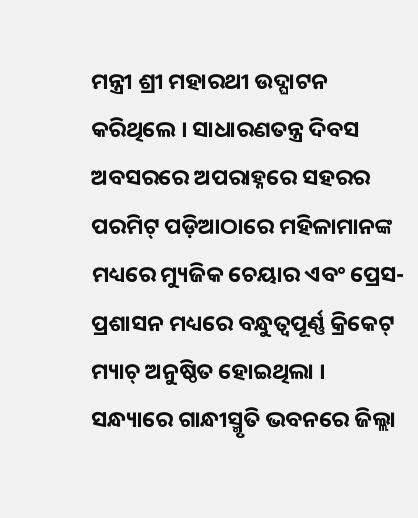ମନ୍ତ୍ରୀ ଶ୍ରୀ ମହାରଥୀ ଉଦ୍ଘାଟନ କରିଥିଲେ । ସାଧାରଣତନ୍ତ୍ର ଦିବସ ଅବସରରେ ଅପରାହ୍ନରେ ସହରର ପରମିଟ୍ ପଡ଼ିଆଠାରେ ମହିଳାମାନଙ୍କ ମଧ୍ୟରେ ମ୍ୟୁଜିକ ଚେୟାର ଏବଂ ପ୍ରେସ-ପ୍ରଶାସନ ମଧ୍ୟରେ ବନ୍ଧୁତ୍ୱପୂର୍ଣ୍ଣ କ୍ରିକେଟ୍ ମ୍ୟାଚ୍ ଅନୁଷ୍ଠିତ ହୋଇଥିଲା । ସନ୍ଧ୍ୟାରେ ଗାନ୍ଧୀସ୍ମୃତି ଭବନରେ ଜିଲ୍ଲା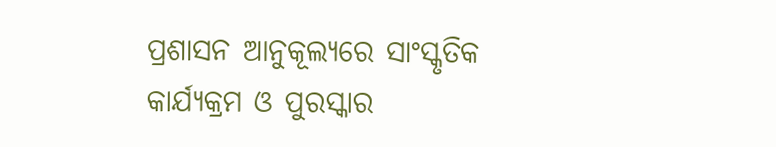ପ୍ରଶାସନ ଆନୁକୂଲ୍ୟରେ ସାଂସ୍କୃତିକ କାର୍ଯ୍ୟକ୍ରମ ଓ ପୁରସ୍କାର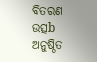ବିତରଣ ଉତ୍ସb ଅନୁଷ୍ଠିତ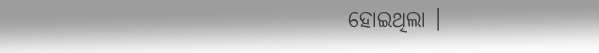ହୋଇଥିଲା ।